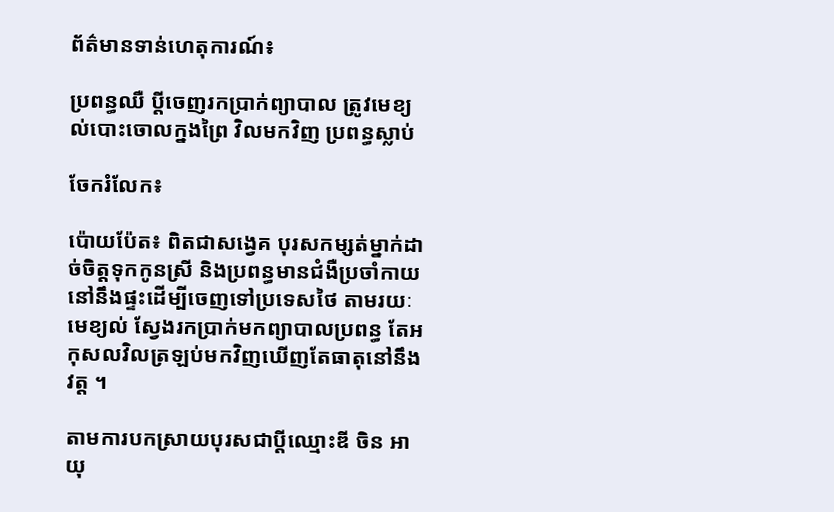ព័ត៌មានទាន់ហេតុការណ៍៖

ប្រពន្ធឈឺ ប្ដីចេញរកប្រាក់ព្យាបាល ត្រូវមេខ្យល់បោះចោលក្នងព្រៃ វិលមកវិញ ប្រពន្ធស្លាប់

ចែករំលែក៖

ប៉ោយប៉ែត៖ ពិតជាសង្វេគ បុរសកម្សត់ម្នាក់ដាច់ចិត្តទុកកូនស្រី និងប្រពន្ធមានជំងឺប្រចាំកាយនៅនឹងផ្ទះដើម្បីចេញទៅប្រទេសថៃ តាមរយៈមេខ្យល់ ស្វែងរកប្រាក់មកព្យាបាលប្រពន្ធ តែអកុសលវិលត្រឡប់មកវិញឃើញតែធាតុនៅនឹងវត្ត ។

តាមការបកស្រាយបុរសជាប្ដីឈ្មោះឌី ចិន អាយុ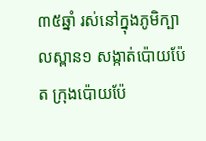៣៥ឆ្នាំ រស់នៅក្នុងភូមិក្បាលស្ពាន១ សង្កាត់ប៉ោយប៉ែត ក្រុងប៉ោយប៉ែ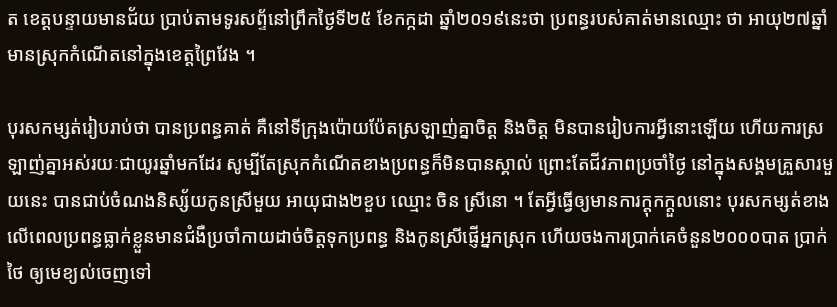ត ខេត្តបន្ទាយមានជ័យ ប្រាប់តាមទូរសព្ទ័នៅព្រឹកថ្ងៃទី២៥ ខែកក្កដា ឆ្នាំ២០១៩នេះថា ប្រពន្ធរបស់គាត់មានឈ្មោះ ថា អាយុ២៧ឆ្នាំ មានស្រុកកំណើតនៅក្នុងខេត្តព្រៃវែង ។

បុរសកម្សត់រៀបរាប់ថា បានប្រពន្ធគាត់ គឺនៅទីក្រុងប៉ោយប៉ែតស្រឡាញ់គ្នាចិត្ត និងចិត្ត មិនបានរៀបការអ្វីនោះឡើយ ហើយការស្រឡាញ់គ្នាអស់រយៈជាយូរឆ្នាំមកដែរ សូម្បីតែស្រុកកំណើតខាងប្រពន្ធក៏មិនបានស្គាល់ ព្រោះតែជីវភាពប្រចាំថ្ងៃ នៅក្នុងសង្គមគ្រួសារមួយនេះ បានជាប់ចំណងនិស្ស័យកូនស្រីមួយ អាយុជាង២ខួប ឈ្មោះ ចិន ស្រីនោ ។ តែអ្វីធ្វើឲ្យមានការក្ដុកក្ដួលនោះ បុរសកម្សត់ខាងលើពេលប្រពន្ធធ្លាក់ខ្លួនមានជំងឺប្រចាំកាយដាច់ចិត្តទុកប្រពន្ធ និងកូនស្រីផ្ញើអ្នកស្រុក ហើយចងការប្រាក់គេចំនួន២០០០បាត ប្រាក់ថៃ ឲ្យមេខ្យល់ចេញទៅ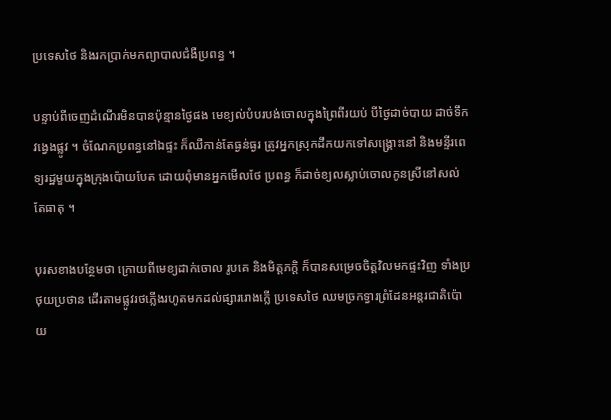ប្រទេសថៃ និងរកប្រាក់មកព្យាបាលជំងឺប្រពន្ធ ។

បន្ទាប់ពីចេញដំណើរមិនបានប៉ុន្មានថ្ងៃផង មេខ្យល់បំបរបង់ចោលក្នុងព្រៃពីរយប់ បីថ្ងៃដាច់បាយ ដាច់ទឹកវង្វេងផ្លូវ ។ ចំណែកប្រពន្ធនៅឯផ្ទះ ក៏ឈឺកាន់តែធ្ងន់ធ្ងរ ត្រូវអ្នកស្រុកដឹកយកទៅសង្គ្រោះនៅ និងមន្ទីរពេទ្យរដ្ឋមួយក្នុងក្រុងប៉ោយបែត ដោយពុំមានអ្នកមើលថែ ប្រពន្ធ ក៏ដាច់ខ្យលស្លាប់ចោលកូនស្រីនៅសល់តែធាតុ ។

បុរសខាងបន្ថែមថា ក្រោយពីមេខ្យដាក់ចោល រូបគេ និងមិត្តភក្តិ ក៏បានសម្រេចចិត្តវិលមកផ្ទះវិញ ទាំងប្រថុយប្រថាន ដើរតាមផ្លូវរថភ្លើងរហូតមកដល់ផ្សាររោងក្លើ ប្រទេសថៃ ឈមច្រកទ្វារព្រំដែនអន្តរជាតិប៉ោយ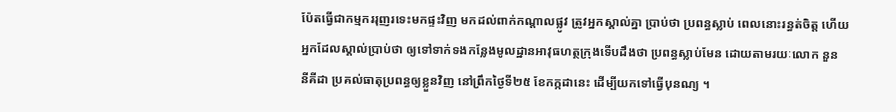ប៉ែតធ្វើជាកម្មកររុញរទេះមកផ្ទះវិញ មកដល់ពាក់កណ្ដាលផ្លូវ ត្រូវអ្នកស្គាល់គ្នា ប្រាប់ថា ប្រពន្ធស្លាប់ ពេលនោះរន្ធត់ចិត្ត ហើយអ្នកដែលស្គាល់ប្រាប់ថា ឲ្យទៅទាក់ទងកន្លែងមូលដ្ឋានអាវុធហត្ថក្រុងទើបដឹងថា ប្រពន្ធស្លាប់មែន ដោយតាមរយៈលោក នួន នីគីដា ប្រគល់ធាតុប្រពន្ធឲ្យខ្លួនវិញ នៅព្រឹកថ្ងៃទី២៥ ខែកក្កដានេះ ដើម្បីយកទៅធ្វើបុនណ្យ ។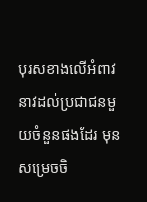បុរសខាងលើអំពាវនាវដល់ប្រជាជនមួយចំនួនផងដែរ មុនសម្រេចចិ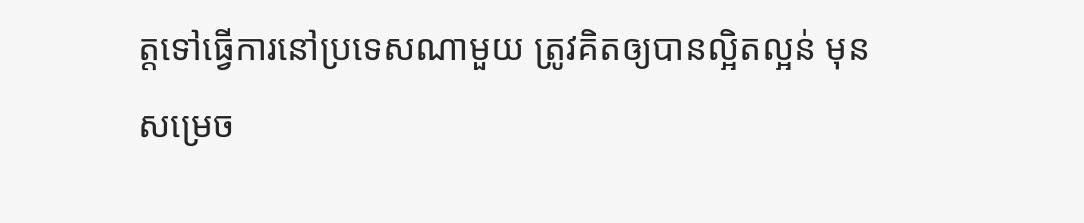ត្តទៅធ្វើការនៅប្រទេសណាមួយ ត្រូវគិតឲ្យបានល្អិតល្អន់ មុនសម្រេច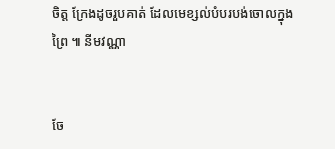ចិត្ត ក្រែងដូចរួបគាត់ ដែលមេខ្សល់បំបរបង់ចោលក្នុងព្រៃ ៕ នីមវណ្ណា


ចែ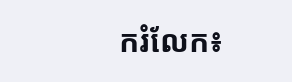ករំលែក៖